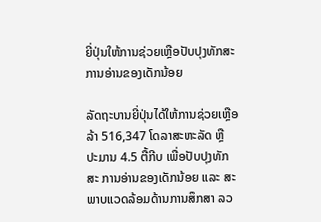ຍີ່ປຸ່ນໃຫ້ການຊ່ວຍເຫຼືອປັບປຸງທັກສະການອ່ານຂອງເດັກນ້ອຍ

ລັດຖະບານຍີ່ປຸ່ນໄດ້ໃຫ້ການຊ່ວຍເຫຼືອລ້າ 516,347 ໂດລາສະຫະລັດ ຫຼື ປະມານ 4.5 ຕື້ກີບ ເພື່ອປັບປຸງທັກສະ ການອ່ານຂອງເດັກນ້ອຍ ແລະ ສະພາບແວດລ້ອມດ້ານການສຶກສາ ລວ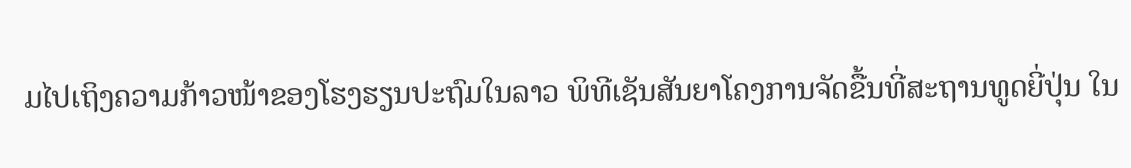ມໄປເຖິງຄວາມກ້າວໜ້າຂອງໂຮງຮຽນປະຖົມໃນລາວ ພິທີເຊັນສັນຍາໂຄງການຈັດຂື້ນທີ່ສະຖານທູດຍີ່ປຸ່ນ ໃນ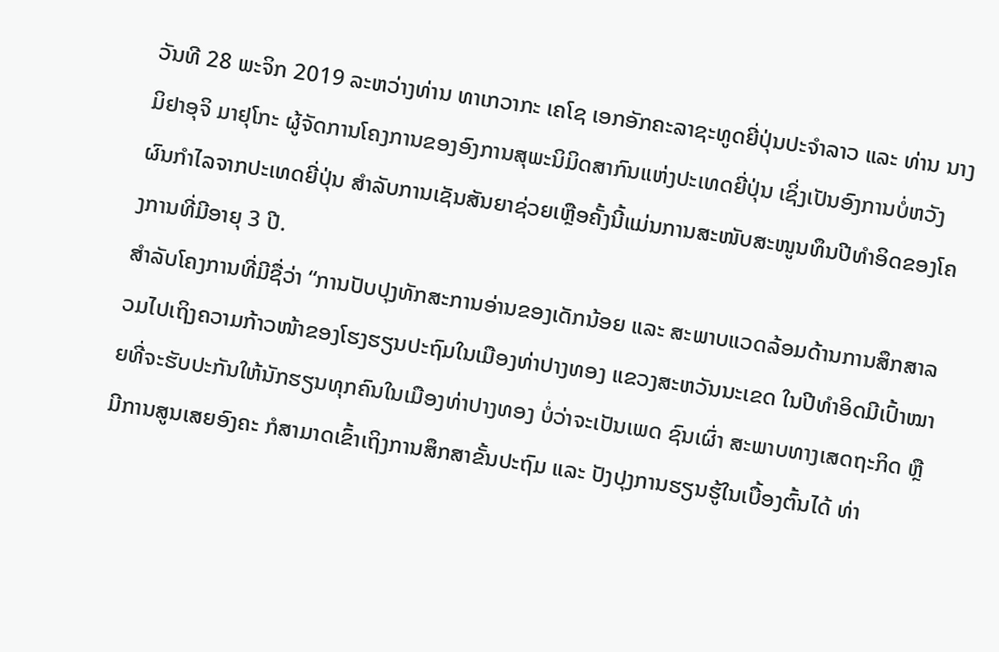ວັນທີ 28 ພະຈິກ 2019 ລະຫວ່າງທ່ານ ທາເກວາກະ ເຄໂຊ ເອກອັກຄະລາຊະທູດຍີ່ປຸ່ນປະຈໍາລາວ ແລະ ທ່ານ ນາງ ມິຢາອຸຈິ ມາຢຸໂກະ ຜູ້ຈັດການໂຄງການຂອງອົງການສຸພະນິມິດສາກົນແຫ່ງປະເທດຍີ່ປຸ່ນ ເຊິ່ງເປັນອົງການບໍ່ຫວັງຜົນກຳໄລຈາກປະເທດຍີ່ປຸ່ນ ສຳລັບການເຊັນສັນຍາຊ່ວຍເຫຼືອຄັ້ງນີ້ແມ່ນການສະໜັບສະໜູນທຶນປີທຳອິດຂອງໂຄງການທີ່ມີອາຍຸ 3 ປີ.
ສໍາລັບໂຄງການທີ່ມີຊື່ວ່າ “ການປັບປຸງທັກສະການອ່ານຂອງເດັກນ້ອຍ ແລະ ສະພາບແວດລ້ອມດ້ານການສຶກສາລວມໄປເຖິງຄວາມກ້າວໜ້າຂອງໂຮງຮຽນປະຖົມໃນເມືອງທ່າປາງທອງ ແຂວງສະຫວັນນະເຂດ ໃນປີທຳອິດມີເປົ້າໝາຍທີ່ຈະຮັບປະກັນໃຫ້ນັກຮຽນທຸກຄົນໃນເມືອງທ່າປາງທອງ ບໍ່ວ່າຈະເປັນເພດ ຊົນເຜົ່າ ສະພາບທາງເສດຖະກິດ ຫຼື ມີການສູນເສຍອົງຄະ ກໍສາມາດເຂົ້າເຖິງການສຶກສາຂັ້ນປະຖົມ ແລະ ປັງປຸງການຮຽນຮູ້ໃນເບື້ອງຕົ້ນໄດ້ ທ່າ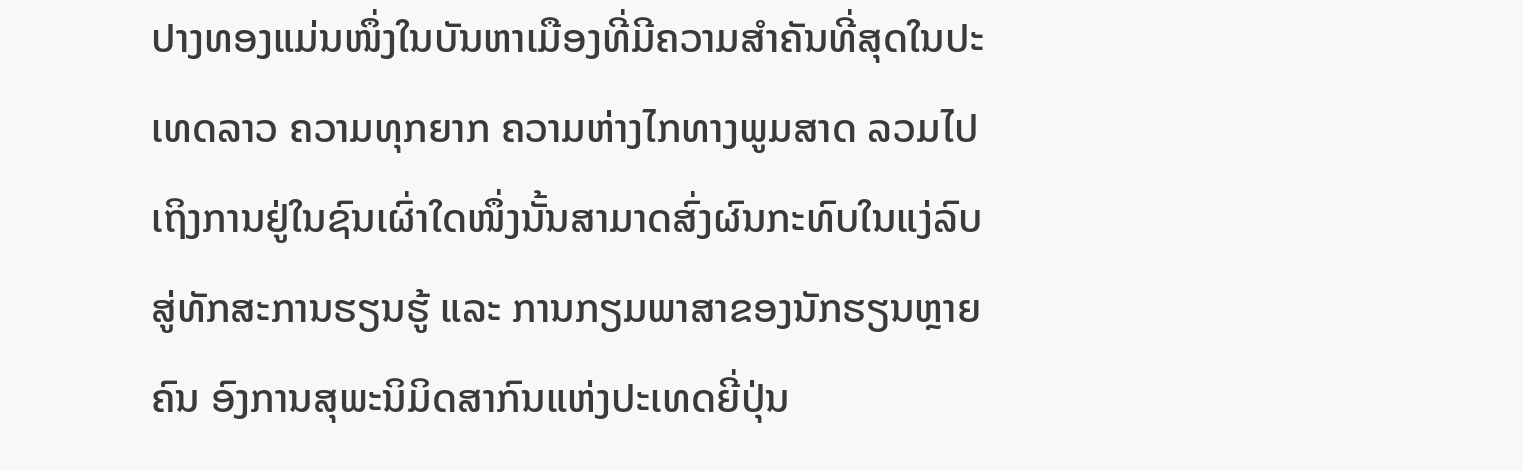ປາງທອງແມ່ນໜຶ່ງໃນບັນຫາເມືອງທີ່ມີຄວາມສຳຄັນທີ່ສຸດໃນປະເທດລາວ ຄວາມທຸກຍາກ ຄວາມຫ່າງໄກທາງພູມສາດ ລວມໄປເຖິງການຢູ່ໃນຊົນເຜົ່າໃດໜຶ່ງນັ້ນສາມາດສົ່ງຜົນກະທົບໃນແງ່ລົບສູ່ທັກສະການຮຽນຮູ້ ແລະ ການກຽມພາສາຂອງນັກຮຽນຫຼາຍຄົນ ອົງການສຸພະນິມິດສາກົນແຫ່ງປະເທດຍີ່ປຸ່ນ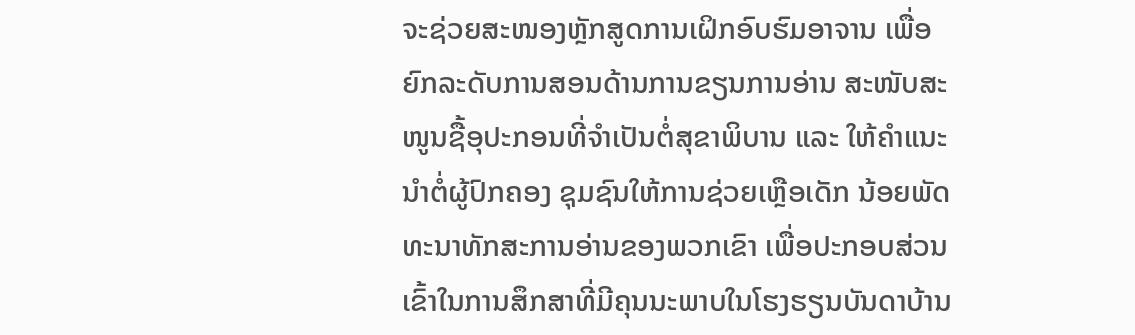ຈະຊ່ວຍສະໜອງຫຼັກສູດການເຝິກອົບຮົມອາຈານ ເພື່ອຍົກລະດັບການສອນດ້ານການຂຽນການອ່ານ ສະໜັບສະໜູນຊື້ອຸປະກອນທີ່ຈຳເປັນຕໍ່ສຸຂາພິບານ ແລະ ໃຫ້ຄຳແນະນຳຕໍ່ຜູ້ປົກຄອງ ຊຸມຊົນໃຫ້ການຊ່ວຍເຫຼືອເດັກ ນ້ອຍພັດທະນາທັກສະການອ່ານຂອງພວກເຂົາ ເພື່ອປະກອບສ່ວນເຂົ້າໃນການສຶກສາທີ່ມີຄຸນນະພາບໃນໂຮງຮຽນບັນດາບ້ານ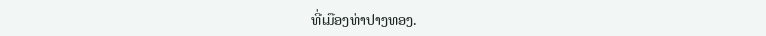ທີ່ເມືອງທ່າປາງທອງ.